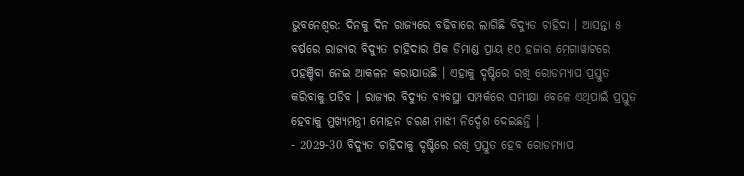ଭୁବନେଶ୍ବର: ଦିନକୁ ଦିନ ରାଜ୍ୟରେ ବଢିବାରେ ଲାଗିଛି ବିଦ୍ୟୁତ ଚାହିଦା । ଆସନ୍ତା ୫ ବର୍ଷରେ ରାଜ୍ୟର ବିଦ୍ୟୁତ ଚାହିଦାର ପିକ ଡିମାଣ୍ଡ ପ୍ରାୟ ୧୦ ହଜାର ମେଗାୱାଟରେ ପହଞ୍ଚିବା ନେଇ ଆକଳନ କରାଯାଉଛି । ଏହାକୁ ଦୃଷ୍ଟିରେ ରଖି ରୋଡମ୍ୟାପ ପ୍ରସ୍ତୁତ କରିବାକୁ ପଡିବ । ରାଜ୍ୟର ବିଦ୍ୟୁତ ବ୍ୟବସ୍ଥା ସମ୍ପର୍କରେ ସମୀକ୍ଷା ବେଳେ ଏଥିପାଇଁ ପ୍ରସ୍ତୁତ ହେବାକୁ ମୁଖ୍ୟମନ୍ତ୍ରୀ ମୋହନ ଚରଣ ମାଝୀ ନିର୍ଦ୍ଦେଶ ଦେଇଛନ୍ତି ।
- 2029-30 ବିଦ୍ୟୁତ ଚାହିଦାକୁ ଦୃଷ୍ଟିରେ ରଖି ପ୍ରସ୍ତୁତ ହେବ ରୋଡମ୍ୟାପ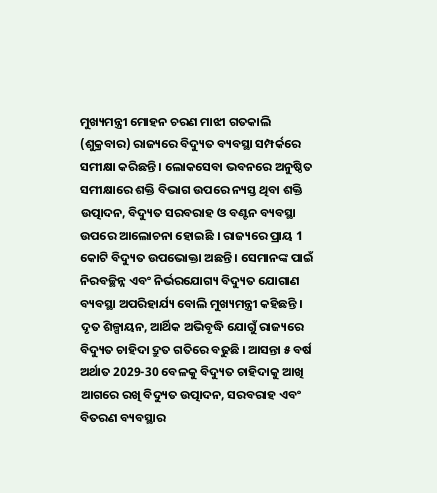ମୁଖ୍ୟମନ୍ତ୍ରୀ ମୋହନ ଚରଣ ମାଝୀ ଗତକାଲି (ଶୁକ୍ରବାର) ରାଜ୍ୟରେ ବିଦ୍ୟୁତ ବ୍ୟବସ୍ଥା ସମ୍ପର୍କରେ ସମୀକ୍ଷା କରିଛନ୍ତି । ଲୋକସେବା ଭବନରେ ଅନୁଷ୍ଠିତ ସମୀକ୍ଷାରେ ଶକ୍ତି ବିଭାଗ ଉପରେ ନ୍ୟସ୍ତ ଥିବା ଶକ୍ତି ଉତ୍ପାଦନ, ବିଦ୍ୟୁତ ସରବରାହ ଓ ବଣ୍ଟନ ବ୍ୟବସ୍ଥା ଉପରେ ଆଲୋଚନା ହୋଇଛି । ରାଜ୍ୟରେ ପ୍ରାୟ 1 କୋଟି ବିଦ୍ୟୁତ ଉପଭୋକ୍ତା ଅଛନ୍ତି । ସେମାନଙ୍କ ପାଇଁ ନିରବଚ୍ଛିନ୍ନ ଏବଂ ନିର୍ଭରଯୋଗ୍ୟ ବିଦ୍ୟୁତ ଯୋଗାଣ ବ୍ୟବସ୍ଥା ଅପରିହାର୍ଯ୍ୟ ବୋଲି ମୁଖ୍ୟମନ୍ତ୍ରୀ କହିଛନ୍ତି । ଦୃତ ଶିଳ୍ପାୟନ, ଆର୍ଥିକ ଅଭିବୃଦ୍ଧି ଯୋଗୁଁ ରାଜ୍ୟରେ ବିଦ୍ୟୁତ ଚାହିଦା ଦ୍ରୁତ ଗତିରେ ବଢୁଛି । ଆସନ୍ତା ୫ ବର୍ଷ ଅର୍ଥାତ 2029-30 ବେଳକୁ ବିଦ୍ୟୁତ ଚାହିଦାକୁ ଆଖି ଆଗରେ ରଖି ବିଦ୍ୟୁତ ଉତ୍ପାଦନ, ସରବରାହ ଏବଂ ବିତରଣ ବ୍ୟବସ୍ଥାର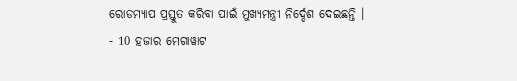ରୋଡମ୍ୟାପ ପ୍ରସ୍ତୁତ କରିବା ପାଇଁ ମୁଖ୍ୟମନ୍ତ୍ରୀ ନିର୍ଦ୍ଦେଶ ଦେଇଛନ୍ତି ।
- 10 ହଜାର ମେଗାୱାଟ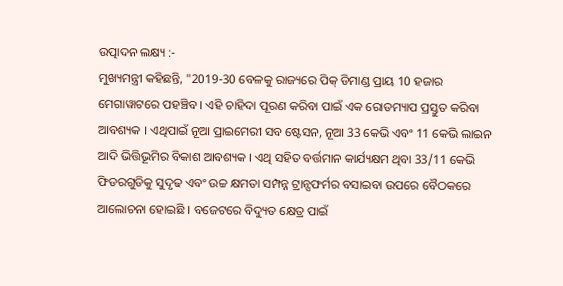ଉତ୍ପାଦନ ଲକ୍ଷ୍ୟ :-
ମୁଖ୍ୟମନ୍ତ୍ରୀ କହିଛନ୍ତି, "2019-30 ବେଳକୁ ରାଜ୍ୟରେ ପିକ୍ ଡିମାଣ୍ଡ ପ୍ରାୟ 10 ହଜାର ମେଗାୱାଟରେ ପହଞ୍ଚିବ । ଏହି ଚାହିଦା ପୂରଣ କରିବା ପାଇଁ ଏକ ରୋଡମ୍ୟାପ ପ୍ରସ୍ତୁତ କରିବା ଆବଶ୍ୟକ । ଏଥିପାଇଁ ନୂଆ ପ୍ରାଇମେରୀ ସବ ଷ୍ଟେସନ, ନୂଆ 33 କେଭି ଏବଂ 11 କେଭି ଲାଇନ ଆଦି ଭିତ୍ତିଭୂମିର ବିକାଶ ଆବଶ୍ୟକ । ଏଥି ସହିତ ବର୍ତ୍ତମାନ କାର୍ଯ୍ୟକ୍ଷମ ଥିବା 33/11 କେଭି ଫିଡରଗୁଡିକୁ ସୁଦୃଢ ଏବଂ ଉଚ୍ଚ କ୍ଷମତା ସମ୍ପନ୍ନ ଟ୍ରାନ୍ସଫର୍ମର ବସାଇବା ଉପରେ ବୈଠକରେ ଆଲୋଚନା ହୋଇଛି । ବଜେଟରେ ବିଦ୍ୟୁତ କ୍ଷେତ୍ର ପାଇଁ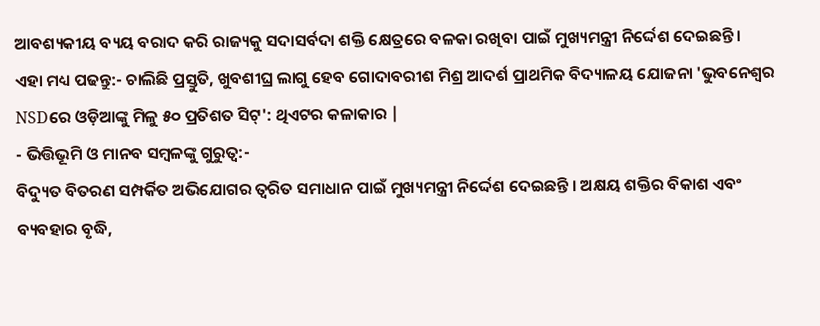ଆବଶ୍ୟକୀୟ ବ୍ୟୟ ବରାଦ କରି ରାଜ୍ୟକୁ ସଦାସର୍ବଦା ଶକ୍ତି କ୍ଷେତ୍ରରେ ବଳକା ରଖିବା ପାଇଁ ମୁଖ୍ୟମନ୍ତ୍ରୀ ନିର୍ଦ୍ଦେଶ ଦେଇଛନ୍ତି ।
ଏହା ମଧ୍ୟ ପଢନ୍ତୁ:- ଚାଲିଛି ପ୍ରସ୍ତୁତି, ଖୁବଶୀଘ୍ର ଲାଗୁ ହେବ ଗୋଦାବରୀଶ ମିଶ୍ର ଆଦର୍ଶ ପ୍ରାଥମିକ ବିଦ୍ୟାଳୟ ଯୋଜନା 'ଭୁବନେଶ୍ୱର NSDରେ ଓଡ଼ିଆଙ୍କୁ ମିଳୁ ୫୦ ପ୍ରତିଶତ ସିଟ୍': ଥିଏଟର କଳାକାର |
- ଭିତ୍ତିଭୂମି ଓ ମାନବ ସମ୍ବଳଙ୍କୁ ଗୁରୁତ୍ବ:-
ବିଦ୍ୟୁତ ବିତରଣ ସମ୍ପର୍କିତ ଅଭିଯୋଗର ତ୍ୱରିତ ସମାଧାନ ପାଇଁ ମୁଖ୍ୟମନ୍ତ୍ରୀ ନିର୍ଦ୍ଦେଶ ଦେଇଛନ୍ତି । ଅକ୍ଷୟ ଶକ୍ତିର ବିକାଶ ଏବଂ ବ୍ୟବହାର ବୃଦ୍ଧି,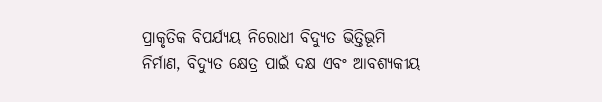ପ୍ରାକୃତିକ ବିପର୍ଯ୍ୟୟ ନିରୋଧୀ ବିଦ୍ୟୁତ ଭିତ୍ତିଭୂମି ନିର୍ମାଣ, ବିଦ୍ୟୁତ କ୍ଷେତ୍ର ପାଇଁ ଦକ୍ଷ ଏବଂ ଆବଶ୍ୟକୀୟ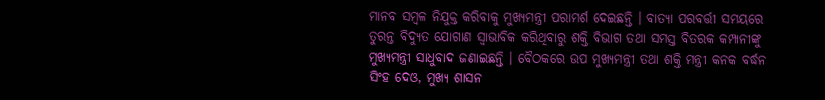ମାନବ ସମ୍ବଳ ନିଯୁକ୍ତ କରିବାକୁ ମୁଖ୍ୟମନ୍ତ୍ରୀ ପରାମର୍ଶ ଦେଇଛନ୍ତି । ବାତ୍ୟା ପରବର୍ତ୍ତୀ ସମୟରେ ତୁରନ୍ତ ବିଦ୍ୟୁତ ଯୋଗାଣ ସ୍ବାଭାବିକ କରିଥିବାରୁ ଶକ୍ତି ବିଭାଗ ତଥା ସମସ୍ତ ବିତରକ କମ୍ପାନୀଙ୍କୁ ମୁଖ୍ୟମନ୍ତ୍ରୀ ସାଧୁବାଦ ଜଣାଇଛନ୍ତି । ବୈଠକରେ ଉପ ମୁଖ୍ୟମନ୍ତ୍ରୀ ତଥା ଶକ୍ତି ମନ୍ତ୍ରୀ କନକ ବର୍ଦ୍ଧନ ସିଂହ ଦେଓ, ମୁଖ୍ୟ ଶାସନ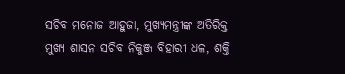ସଚିବ ମନୋଜ ଆହୁଜା, ମୁଖ୍ୟମନ୍ତ୍ରୀଙ୍କ ଅତିରିକ୍ତ ମୁଖ୍ୟ ଶାସନ ସଚିବ ନିକୁଞ୍ଜ ବିହାରୀ ଧଳ, ଶକ୍ତି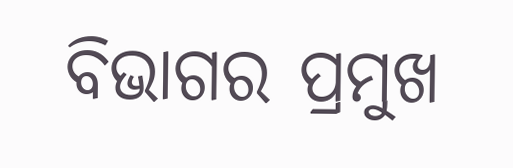ବିଭାଗର ପ୍ରମୁଖ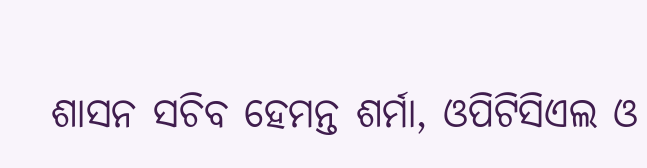ଶାସନ ସଚିବ ହେମନ୍ତ ଶର୍ମା, ଓପିଟିସିଏଲ ଓ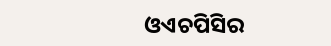ଓଏଚପିସିର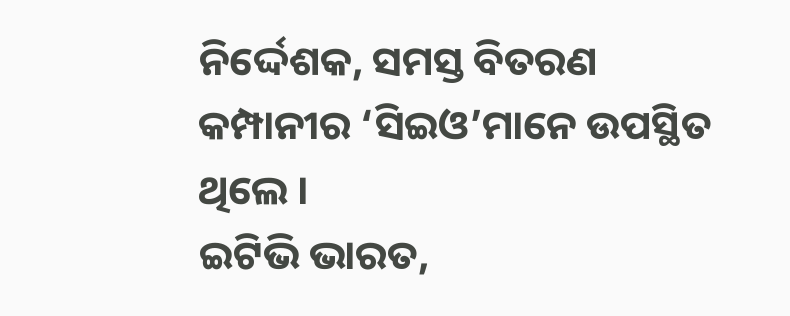ନିର୍ଦ୍ଦେଶକ, ସମସ୍ତ ବିତରଣ କମ୍ପାନୀର ‘ସିଇଓ’ମାନେ ଉପସ୍ଥିତ ଥିଲେ ।
ଇଟିଭି ଭାରତ,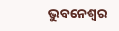ଭୁବନେଶ୍ବର